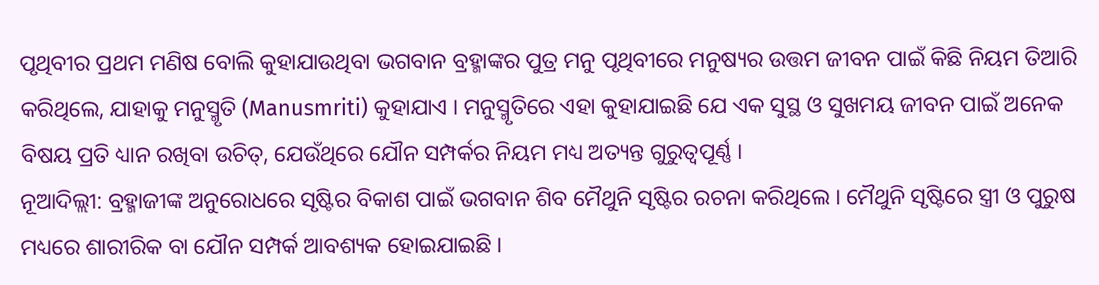ପୃଥିବୀର ପ୍ରଥମ ମଣିଷ ବୋଲି କୁହାଯାଉଥିବା ଭଗବାନ ବ୍ରହ୍ମାଙ୍କର ପୁତ୍ର ମନୁ ପୃଥିବୀରେ ମନୁଷ୍ୟର ଉତ୍ତମ ଜୀବନ ପାଇଁ କିଛି ନିୟମ ତିଆରି କରିଥିଲେ, ଯାହାକୁ ମନୁସ୍ମୃତି (Manusmriti) କୁହାଯାଏ । ମନୁସ୍ମୃତିରେ ଏହା କୁହାଯାଇଛି ଯେ ଏକ ସୁସ୍ଥ ଓ ସୁଖମୟ ଜୀବନ ପାଇଁ ଅନେକ ବିଷୟ ପ୍ରତି ଧ୍ୟାନ ରଖିବା ଉଚିତ୍, ଯେଉଁଥିରେ ଯୌନ ସମ୍ପର୍କର ନିୟମ ମଧ୍ୟ ଅତ୍ୟନ୍ତ ଗୁରୁତ୍ୱପୂର୍ଣ୍ଣ ।
ନୂଆଦିଲ୍ଲୀ: ବ୍ରହ୍ମାଜୀଙ୍କ ଅନୁରୋଧରେ ସୃଷ୍ଟିର ବିକାଶ ପାଇଁ ଭଗବାନ ଶିବ ମୈଥୁନି ସୃଷ୍ଟିର ରଚନା କରିଥିଲେ । ମୈଥୁନି ସୃଷ୍ଟିରେ ସ୍ତ୍ରୀ ଓ ପୁରୁଷ ମଧ୍ୟରେ ଶାରୀରିକ ବା ଯୌନ ସମ୍ପର୍କ ଆବଶ୍ୟକ ହୋଇଯାଇଛି ।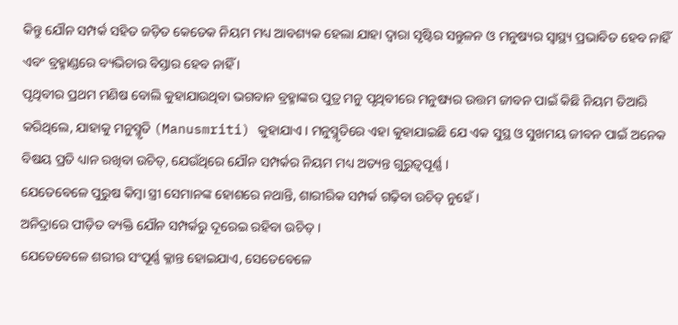କିନ୍ତୁ ଯୌନ ସମ୍ପର୍କ ସହିତ ଜଡ଼ିତ କେତେକ ନିୟମ ମଧ୍ୟ ଆବଶ୍ୟକ ହେଲା ଯାହା ଦ୍ୱାରା ସୃଷ୍ଟିର ସନ୍ତୁଳନ ଓ ମନୁଷ୍ୟର ସ୍ୱାସ୍ଥ୍ୟ ପ୍ରଭାବିତ ହେବ ନାହିଁ ଏବଂ ବ୍ରହ୍ମାଣ୍ଡରେ ବ୍ୟଭିଚାର ବିସ୍ତାର ହେବ ନାହିଁ ।
ପୃଥିବୀର ପ୍ରଥମ ମଣିଷ ବୋଲି କୁହାଯାଉଥିବା ଭଗବାନ ବ୍ରହ୍ମାଙ୍କର ପୁତ୍ର ମନୁ ପୃଥିବୀରେ ମନୁଷ୍ୟର ଉତ୍ତମ ଜୀବନ ପାଇଁ କିଛି ନିୟମ ତିଆରି କରିଥିଲେ, ଯାହାକୁ ମନୁସ୍ମୃତି (Manusmriti) କୁହାଯାଏ । ମନୁସ୍ମୃତିରେ ଏହା କୁହାଯାଇଛି ଯେ ଏକ ସୁସ୍ଥ ଓ ସୁଖମୟ ଜୀବନ ପାଇଁ ଅନେକ ବିଷୟ ପ୍ରତି ଧ୍ୟାନ ରଖିବା ଉଚିତ୍, ଯେଉଁଥିରେ ଯୌନ ସମ୍ପର୍କର ନିୟମ ମଧ୍ୟ ଅତ୍ୟନ୍ତ ଗୁରୁତ୍ୱପୂର୍ଣ୍ଣ ।
ଯେତେବେଳେ ପୁରୁଷ କିମ୍ବା ସ୍ତ୍ରୀ ସେମାନଙ୍କ ହୋଶରେ ନଥାନ୍ତି, ଶାରୀରିକ ସମ୍ପର୍କ ଗଢ଼ିବା ଉଚିତ୍ ନୁହେଁ ।
ଅନିଦ୍ରାରେ ପୀଡ଼ିତ ବ୍ୟକ୍ତି ଯୌନ ସମ୍ପର୍କରୁ ଦୂରେଇ ରହିବା ଉଚିତ୍ ।
ଯେତେବେଳେ ଶରୀର ସଂପୂର୍ଣ୍ଣ କ୍ଳାନ୍ତ ହୋଇଯାଏ, ସେତେବେଳେ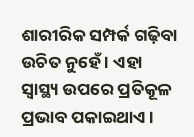ଶାରୀରିକ ସମ୍ପର୍କ ଗଢ଼ିବା ଉଚିତ ନୁହେଁ । ଏହା ସ୍ୱାସ୍ଥ୍ୟ ଉପରେ ପ୍ରତିକୂଳ ପ୍ରଭାବ ପକାଇଥାଏ ।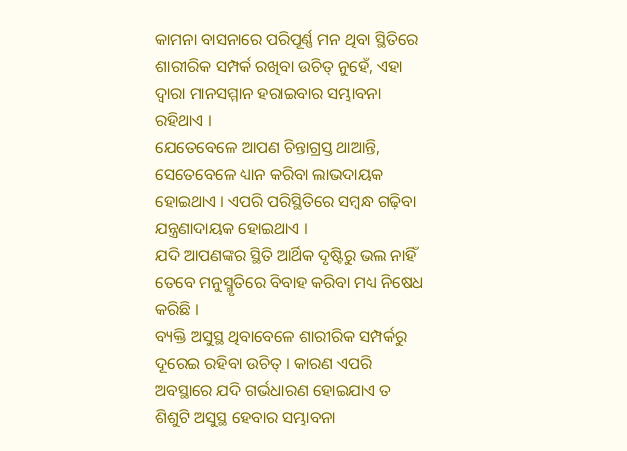କାମନା ବାସନାରେ ପରିପୂର୍ଣ୍ଣ ମନ ଥିବା ସ୍ଥିତିରେ ଶାରୀରିକ ସମ୍ପର୍କ ରଖିବା ଉଚିତ୍ ନୁହେଁ, ଏହା ଦ୍ୱାରା ମାନସମ୍ମାନ ହରାଇବାର ସମ୍ଭାବନା ରହିଥାଏ ।
ଯେତେବେଳେ ଆପଣ ଚିନ୍ତାଗ୍ରସ୍ତ ଥାଆନ୍ତି, ସେତେବେଳେ ଧ୍ୟାନ କରିବା ଲାଭଦାୟକ ହୋଇଥାଏ । ଏପରି ପରିସ୍ଥିତିରେ ସମ୍ୱନ୍ଧ ଗଢ଼ିବା ଯନ୍ତ୍ରଣାଦାୟକ ହୋଇଥାଏ ।
ଯଦି ଆପଣଙ୍କର ସ୍ଥିତି ଆର୍ଥିକ ଦୃଷ୍ଟିରୁ ଭଲ ନାହିଁ ତେବେ ମନୁସ୍ମୃତିରେ ବିବାହ କରିବା ମଧ୍ୟ ନିଷେଧ କରିଛି ।
ବ୍ୟକ୍ତି ଅସୁସ୍ଥ ଥିବାବେଳେ ଶାରୀରିକ ସମ୍ପର୍କରୁ ଦୂରେଇ ରହିବା ଉଚିତ୍ । କାରଣ ଏପରି ଅବସ୍ଥାରେ ଯଦି ଗର୍ଭଧାରଣ ହୋଇଯାଏ ତ ଶିଶୁଟି ଅସୁସ୍ଥ ହେବାର ସମ୍ଭାବନା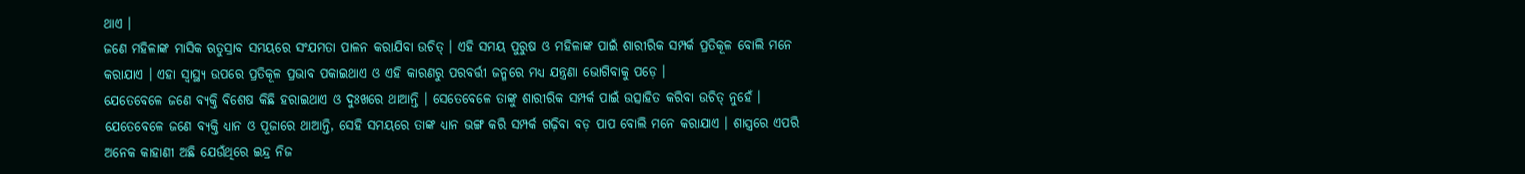ଥାଏ ।
ଜଣେ ମହିଳାଙ୍କ ମାସିକ ଋତୁସ୍ରାବ ସମୟରେ ସଂଯମତା ପାଳନ କରାଯିବା ଉଚିତ୍ । ଏହି ସମୟ ପୁରୁଷ ଓ ମହିଳାଙ୍କ ପାଇଁ ଶାରୀରିକ ସମ୍ପର୍କ ପ୍ରତିକୂଳ ବୋଲି ମନେ କରାଯାଏ । ଏହା ସ୍ୱାସ୍ଥ୍ୟ ଉପରେ ପ୍ରତିକୂଳ ପ୍ରଭାବ ପକାଇଥାଏ ଓ ଏହି କାରଣରୁ ପରବର୍ତ୍ତୀ ଜନ୍ମରେ ମଧ୍ୟ ଯନ୍ତ୍ରଣା ଭୋଗିବାକୁ ପଡ଼େ ।
ଯେତେବେଳେ ଜଣେ ବ୍ୟକ୍ତି ବିଶେଷ କିଛି ହରାଇଥାଏ ଓ ଦୁଃଖରେ ଥାଆନ୍ତି । ସେତେବେଳେ ତାଙ୍କୁ ଶାରୀରିକ ସମ୍ପର୍କ ପାଇଁ ଉତ୍ସାହିତ କରିବା ଉଚିତ୍ ନୁହେଁ ।
ଯେତେବେଳେ ଜଣେ ବ୍ୟକ୍ତି ଧ୍ୟାନ ଓ ପୂଜାରେ ଥାଆନ୍ତି, ସେହି ସମୟରେ ତାଙ୍କ ଧ୍ୟାନ ଭଙ୍ଗ କରି ସମ୍ପର୍କ ଗଢ଼ିବା ବଡ଼ ପାପ ବୋଲି ମନେ କରାଯାଏ । ଶାସ୍ତ୍ରରେ ଏପରି ଅନେକ କାହାଣୀ ଅଛି ଯେଉଁଥିରେ ଇନ୍ଦ୍ର ନିଜ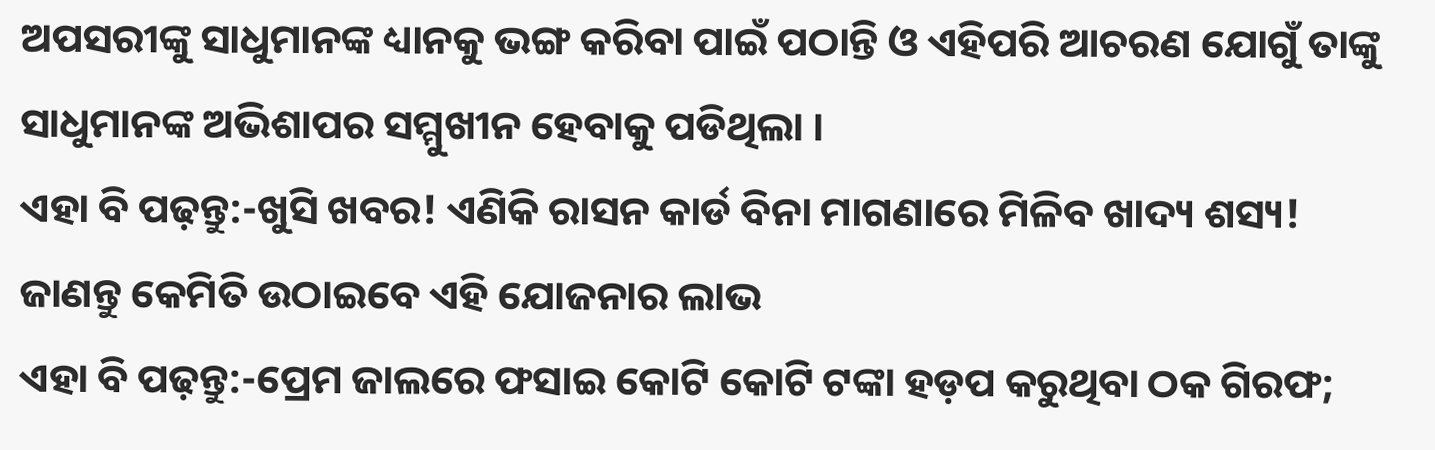ଅପସରୀଙ୍କୁ ସାଧୁମାନଙ୍କ ଧ୍ୟାନକୁ ଭଙ୍ଗ କରିବା ପାଇଁ ପଠାନ୍ତି ଓ ଏହିପରି ଆଚରଣ ଯୋଗୁଁ ତାଙ୍କୁ ସାଧୁମାନଙ୍କ ଅଭିଶାପର ସମ୍ମୁଖୀନ ହେବାକୁ ପଡିଥିଲା ।
ଏହା ବି ପଢ଼ନ୍ତୁ:-ଖୁସି ଖବର! ଏଣିକି ରାସନ କାର୍ଡ ବିନା ମାଗଣାରେ ମିଳିବ ଖାଦ୍ୟ ଶସ୍ୟ! ଜାଣନ୍ତୁ କେମିତି ଉଠାଇବେ ଏହି ଯୋଜନାର ଲାଭ
ଏହା ବି ପଢ଼ନ୍ତୁ:-ପ୍ରେମ ଜାଲରେ ଫସାଇ କୋଟି କୋଟି ଟଙ୍କା ହଡ଼ପ କରୁଥିବା ଠକ ଗିରଫ;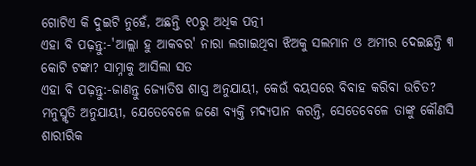ଗୋଟିଏ କି ଦୁଇଟି ନୁହେଁ, ଅଛନ୍ତି ୧୦ରୁ ଅଧିକ ପତ୍ନୀ
ଏହା ବି ପଢ଼ନ୍ତୁ:-'ଆଲ୍ଲା ହୁ ଆକବର' ନାରା ଲଗାଇଥିବା ଝିଅକୁ ସଲମାନ ଓ ଅମୀର ଦେଇଛନ୍ତି ୩ କୋଟି ଟଙ୍କା? ସାମ୍ନାକୁ ଆସିଲା ସତ
ଏହା ବି ପଢ଼ନ୍ତୁ:-ଜାଣନ୍ତୁ ଜ୍ୟୋତିଷ ଶାସ୍ତ୍ର ଅନୁଯାୟୀ, କେଉଁ ବୟସରେ ବିବାହ କରିବା ଉଚିତ?
ମନୁସ୍ମୃତି ଅନୁଯାୟୀ, ଯେତେବେଳେ ଜଣେ ବ୍ୟକ୍ତି ମଦ୍ୟପାନ କରନ୍ତି, ସେତେବେଳେ ତାଙ୍କୁ କୌଣସି ଶାରୀରିକ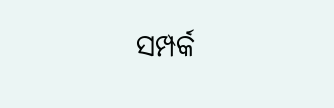ସମ୍ପର୍କ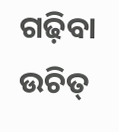ଗଢ଼ିବା ଉଚିତ୍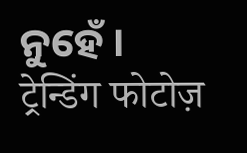ନୁହେଁ ।
ट्रेन्डिंग फोटोज़